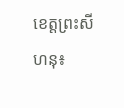ខេត្តព្រះសីហនុ៖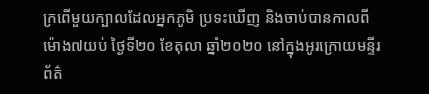ក្រពើមួយក្បាលដែលអ្នកភូមិ ប្រទះឃើញ និងចាប់បានកាលពីម៉ោង៧យប់ ថ្ងៃទី២០ ខែតុលា ឆ្នាំ២០២០ នៅក្នុងអូរក្រោយមន្ទីរព័ត៌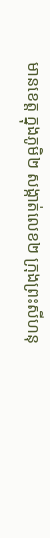មានខេត្ត ក្នុងភូមិ២ សង្កាត់លេខ២ ក្រុងព្រះសីហនុ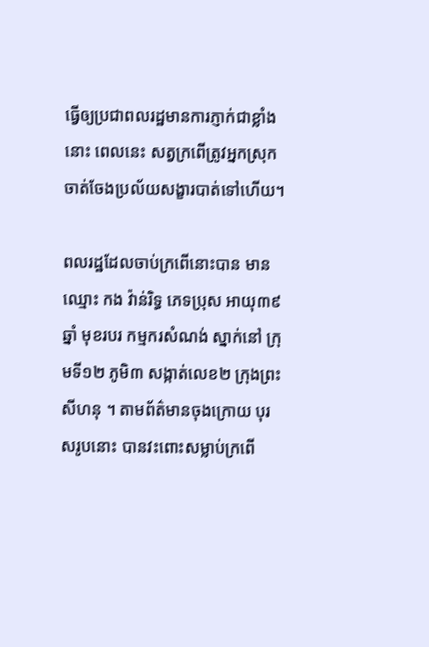ធ្វើឲ្យប្រជាពលរដ្ឋមានការភ្ញាក់ជាខ្លាំងនោះ ពេលនេះ សត្វក្រពើត្រូវអ្នកស្រុកចាត់ចែងប្រល័យសង្ខារបាត់ទៅហើយ។

ពលរដ្ឋដែលចាប់ក្រពើនោះបាន មានឈ្មោះ កង វ៉ាន់រិទ្ធ ភេទប្រុស អាយុ៣៩ឆ្នាំ មុខរបរ កម្មករសំណង់ ស្នាក់នៅ ក្រុមទី១២ ភូមិ៣ សង្កាត់លេខ២ ក្រុងព្រះសីហនុ ។ តាមព័ត៌មានចុងក្រោយ បុរសរូបនោះ បានវះពោះសម្លាប់ក្រពើ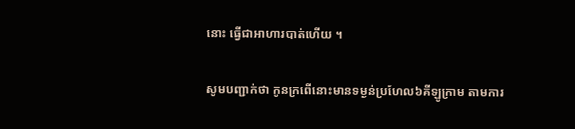នោះ ធ្វើជាអាហារបាត់ហើយ ។

សូមបញ្ជាក់ថា កូនក្រពើនោះមានទម្ងន់ប្រហែល៦គីឡូក្រាម តាមការ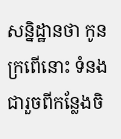សន្និដ្ឋានថា កូនក្រពើនោះ ទំនងជារួចពីកន្លែងចិ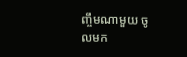ញ្ចឹមណាមួយ ចូលមក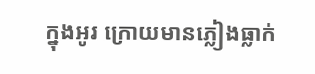ក្នុងអូរ ក្រោយមានភ្លៀងធ្លាក់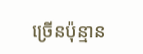ច្រើនប៉ុន្មាន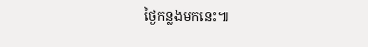ថ្ងៃកន្លងមកនេះ៕